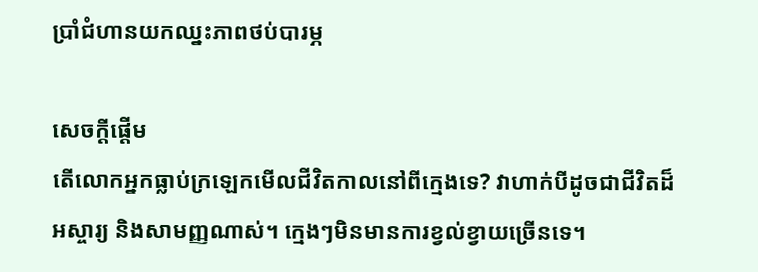ប្រាំជំហានយកឈ្នះភាពថប់បារម្ភ

សេចក្តីផ្តើម
តើលោកអ្នកធ្លាប់ក្រឡេកមើលជីវិតកាលនៅពីក្មេងទេ? វាហាក់បីដូចជាជីវិតដ៏អស្ចារ្យ និងសាមញ្ញណាស់។ ក្មេងៗមិនមានការខ្វល់ខ្វាយច្រើនទេ។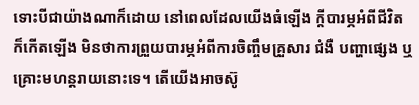ទោះបីជាយ៉ាងណាក៏ដោយ នៅពេលដែលយើងធំឡើង ក្តីបារម្ភអំពីជីវិតក៏កើតឡើង មិនថាការព្រួយបារម្ភអំពីការចិញ្ចឹមគ្រួសារ ជំងឺ បញ្ហាផ្សេង ឬគ្រោះមហន្តរាយនោះទេ។ តើយើងអាចស៊ូ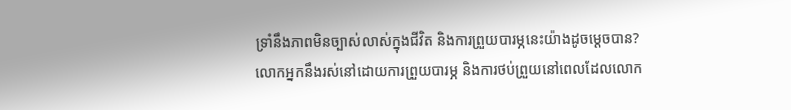ទ្រាំនឹងភាពមិនច្បាស់លាស់ក្នុងជីវិត និងការព្រួយបារម្ភនេះយ៉ាងដូចម្តេចបាន?
លោកអ្នកនឹងរស់នៅដោយការព្រួយបារម្ភ និងការថប់ព្រួយនៅពេលដែលលោក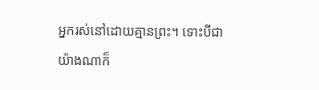អ្នករស់នៅដោយគ្មានព្រះ។ ទោះបីជាយ៉ាងណាក៏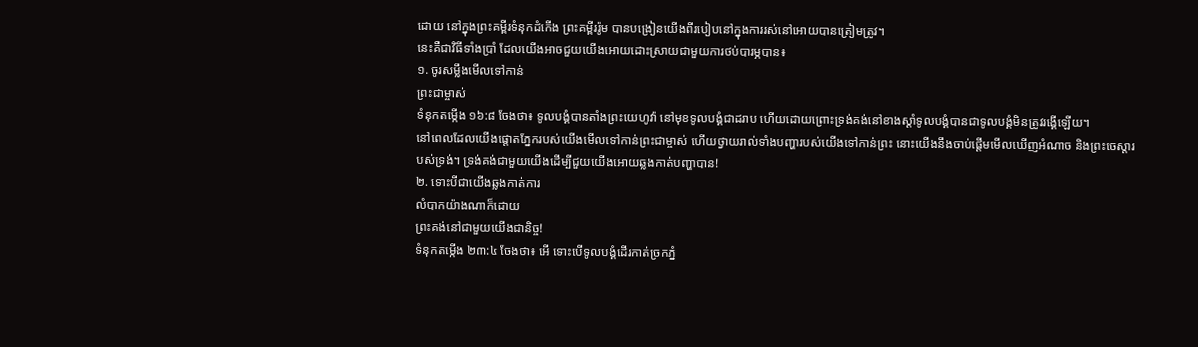ដោយ នៅក្នុងព្រះគម្ពីរទំនុកដំកើង ព្រះគម្ពីររ៉ូម បានបង្រៀនយើងពីរបៀបនៅក្នុងការរស់នៅអោយបានត្រៀមត្រូវ។
នេះគឺជាវិធីទាំងប្រាំ ដែលយើងអាចជួយយើងអោយដោះស្រាយជាមួយការថប់បារម្ភបាន៖
១. ចូរសម្លឹងមើលទៅកាន់
ព្រះជាម្ចាស់
ទំនុកតម្កើង ១៦:៨ ចែងថា៖ ទូលបង្គំបានតាំងព្រះយេហូវ៉ា នៅមុខទូលបង្គំជាដរាប ហើយដោយព្រោះទ្រង់គង់នៅខាងស្តាំទូលបង្គំបានជាទូលបង្គំមិនត្រូវរង្គើឡើយ។
នៅពេលដែលយើងផ្តោតភ្នែករបស់យើងមើលទៅកាន់ព្រះជាម្ចាស់ ហើយថ្វាយរាល់ទាំងបញ្ហារបស់យើងទៅកាន់ព្រះ នោះយើងនឹងចាប់ផ្តើមមើលឃើញអំណាច និងព្រះចេស្តារបស់ទ្រង់។ ទ្រង់គង់ជាមួយយើងដើម្បីជួយយើងអោយឆ្លងកាត់បញ្ហាបាន!
២. ទោះបីជាយើងឆ្លងកាត់ការ
លំបាកយ៉ាងណាក៏ដោយ
ព្រះគង់នៅជាមួយយើងជានិច្ច!
ទំនុកតម្កើង ២៣:៤ ចែងថា៖ អើ ទោះបើទូលបង្គំដើរកាត់ច្រកភ្នំ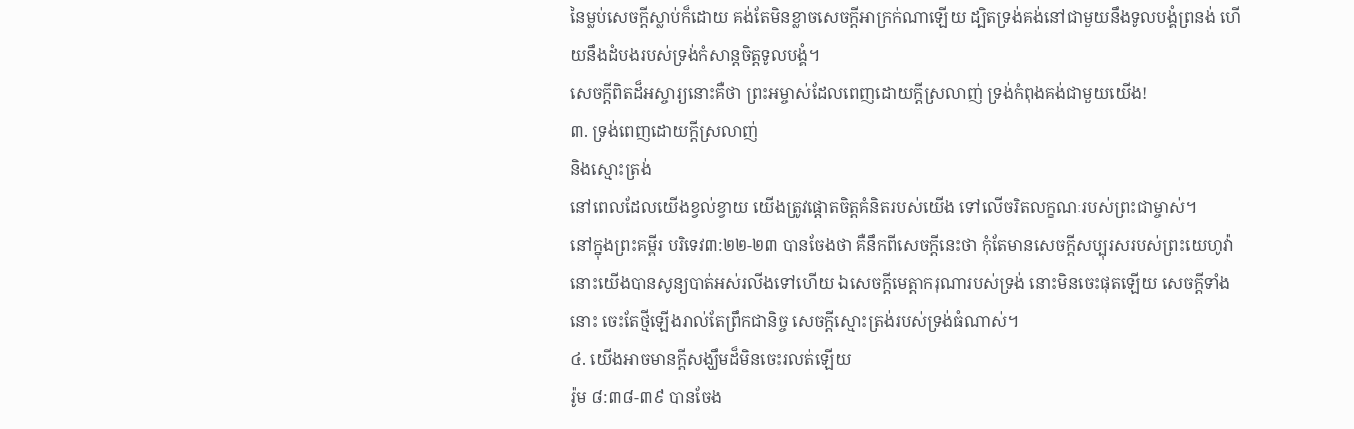នៃម្លប់សេចក្តីស្លាប់ក៏ដោយ គង់តែមិនខ្លាចសេចក្តីអាក្រក់ណាឡើយ ដ្បិតទ្រង់គង់នៅជាមួយនឹងទូលបង្គំព្រនង់ ហើយនឹងដំបងរបស់ទ្រង់កំសាន្តចិត្តទូលបង្គំ។
សេចក្តីពិតដ៏អស្ចារ្យនោះគឺថា ព្រះអម្ចាស់ដែលពេញដោយក្តីស្រលាញ់ ទ្រង់កំពុងគង់ជាមួយយើង!
៣. ទ្រង់ពេញដោយក្តីស្រលាញ់
និងស្មោះត្រង់
នៅពេលដែលយើងខ្វល់ខ្វាយ យើងត្រូវផ្ដោតចិត្តគំនិតរបស់យើង ទៅលើចរិតលក្ខណៈរបស់ព្រះជាម្ចាស់។
នៅក្នុងព្រះគម្ពីរ បរិទេវ៣:២២-២៣ បានចែងថា គឺនឹកពីសេចក្តីនេះថា កុំតែមានសេចក្តីសប្បុរសរបស់ព្រះយេហូវ៉ា នោះយើងបានសូន្យបាត់អស់រលីងទៅហើយ ឯសេចក្តីមេត្តាករុណារបស់ទ្រង់ នោះមិនចេះផុតឡើយ សេចក្តីទាំងនោះ ចេះតែថ្មីឡើងរាល់តែព្រឹកជានិច្ច សេចក្តីស្មោះត្រង់របស់ទ្រង់ធំណាស់។
៤. យើងអាចមានក្តីសង្ឃឹមដ៏មិនចេះរលត់ឡើយ
រ៉ូម ៨:៣៨-៣៩ បានចែង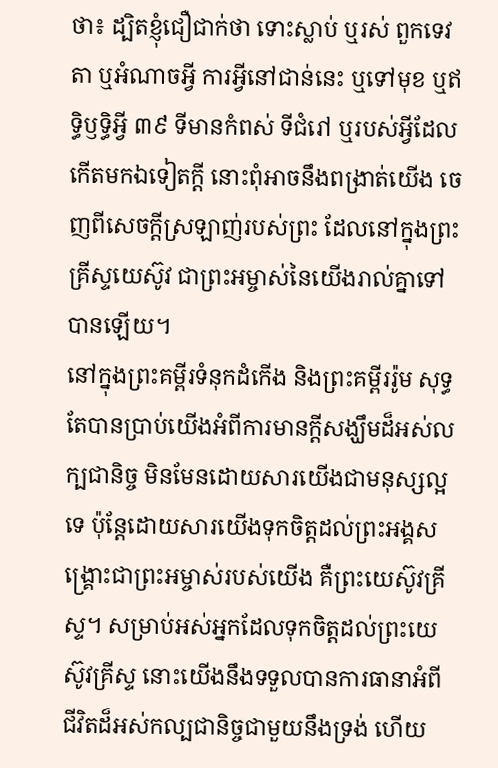ថា៖ ដ្បិតខ្ញុំជឿជាក់ថា ទោះស្លាប់ ឬរស់ ពួកទេវតា ឬអំណាចអ្វី ការអ្វីនៅជាន់នេះ ឬទៅមុខ ឬឥទ្ធិឫទ្ធិអ្វី ៣៩ ទីមានកំពស់ ទីជំរៅ ឬរបស់អ្វីដែលកើតមកឯទៀតក្តី នោះពុំអាចនឹងពង្រាត់យើង ចេញពីសេចក្តីស្រឡាញ់របស់ព្រះ ដែលនៅក្នុងព្រះគ្រីស្ទយេស៊ូវ ជាព្រះអម្ចាស់នៃយើងរាល់គ្នាទៅ បានឡើយ។
នៅក្នុងព្រះគម្ពីរទំនុកដំកើង និងព្រះគម្ពីររ៉ូម សុទ្ធតែបានប្រាប់យើងអំពីការមានក្តីសង្ឃឹមដ៏អស់លក្បជានិច្ច មិនមែនដោយសារយើងជាមនុស្សល្អទេ ប៉ុន្តែដោយសារយើងទុកចិត្តដល់ព្រះអង្គសង្រ្គោះជាព្រះអម្ចាស់របស់យើង គឺព្រះយេស៊ូវគ្រីស្ទ។ សម្រាប់អស់អ្នកដែលទុកចិត្តដល់ព្រះយេស៊ូវគ្រីស្ទ នោះយើងនឹងទទួលបានការធានាអំពីជីវិតដ៏អស់កល្បជានិច្ចជាមួយនឹងទ្រង់ ហើយ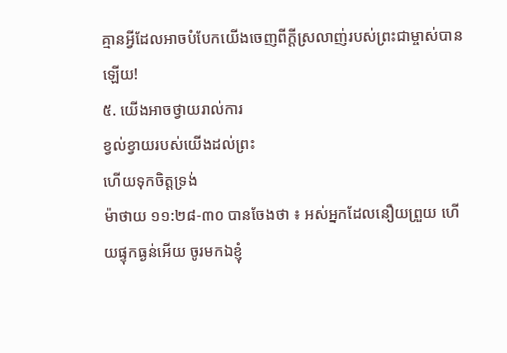គ្មានអ្វីដែលអាចបំបែកយើងចេញពីក្តីស្រលាញ់របស់ព្រះជាម្ចាស់បានឡើយ!
៥. យើងអាចថ្វាយរាល់ការ
ខ្វល់ខ្វាយរបស់យើងដល់ព្រះ
ហើយទុកចិត្តទ្រង់
ម៉ាថាយ ១១:២៨-៣០ បានចែងថា ៖ អស់អ្នកដែលនឿយព្រួយ ហើយផ្ទុកធ្ងន់អើយ ចូរមកឯខ្ញុំ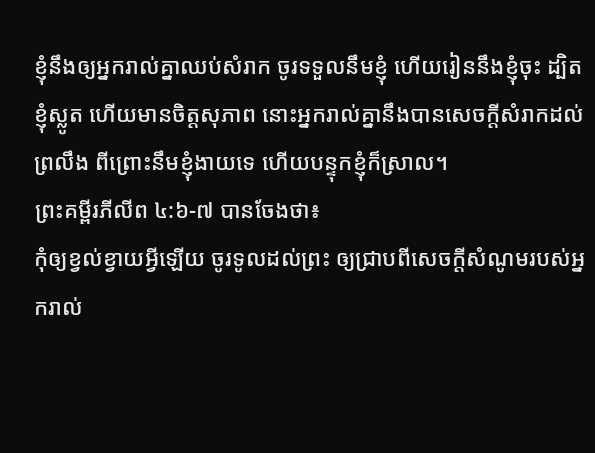ខ្ញុំនឹងឲ្យអ្នករាល់គ្នាឈប់សំរាក ចូរទទួលនឹមខ្ញុំ ហើយរៀននឹងខ្ញុំចុះ ដ្បិតខ្ញុំស្លូត ហើយមានចិត្តសុភាព នោះអ្នករាល់គ្នានឹងបានសេចក្តីសំរាកដល់ព្រលឹង ពីព្រោះនឹមខ្ញុំងាយទេ ហើយបន្ទុកខ្ញុំក៏ស្រាល។
ព្រះគម្ពីរភីលីព ៤:៦-៧ បានចែងថា៖
កុំឲ្យខ្វល់ខ្វាយអ្វីឡើយ ចូរទូលដល់ព្រះ ឲ្យជ្រាបពីសេចក្តីសំណូមរបស់អ្នករាល់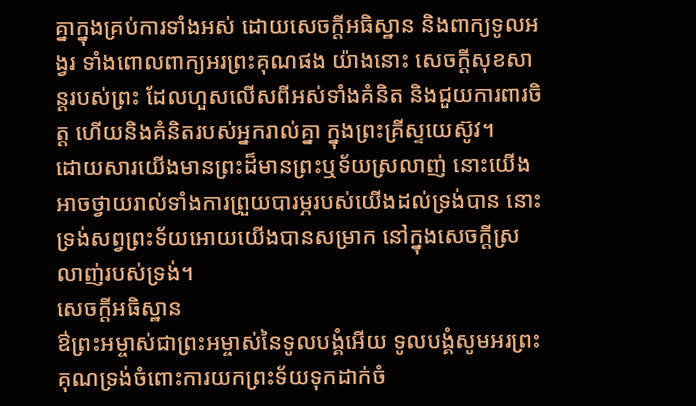គ្នាក្នុងគ្រប់ការទាំងអស់ ដោយសេចក្តីអធិស្ឋាន និងពាក្យទូលអង្វរ ទាំងពោលពាក្យអរព្រះគុណផង យ៉ាងនោះ សេចក្តីសុខសាន្តរបស់ព្រះ ដែលហួសលើសពីអស់ទាំងគំនិត និងជួយការពារចិត្ត ហើយនិងគំនិតរបស់អ្នករាល់គ្នា ក្នុងព្រះគ្រីស្ទយេស៊ូវ។
ដោយសារយើងមានព្រះដ៏មានព្រះឬទ័យស្រលាញ់ នោះយើងអាចថ្វាយរាល់ទាំងការព្រួយបារម្ភរបស់យើងដល់ទ្រង់បាន នោះទ្រង់សព្វព្រះទ័យអោយយើងបានសម្រាក នៅក្នុងសេចក្តីស្រលាញ់របស់ទ្រង់។
សេចក្តីអធិស្ឋាន
ឳព្រះអម្ចាស់ជាព្រះអម្ចាស់នៃទូលបង្គំអើយ ទូលបង្គំសូមអរព្រះគុណទ្រង់ចំពោះការយកព្រះទ័យទុកដាក់ចំ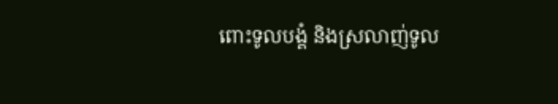ពោះទូលបង្គំ និងស្រលាញ់ទូល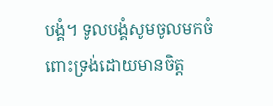បង្គំ។ ទូលបង្គំសូមចូលមកចំពោះទ្រង់ដោយមានចិត្ត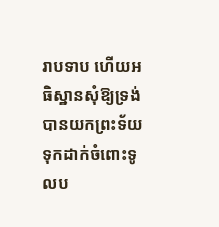រាបទាប ហើយអធិស្ឋានសុំឱ្យទ្រង់បានយកព្រះទ័យទុកដាក់ចំពោះទូលប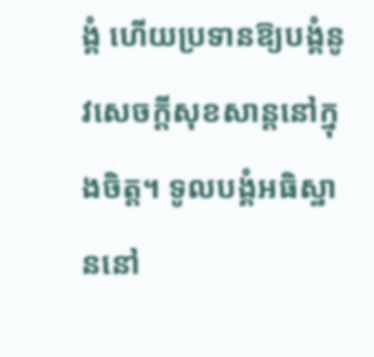ង្គំ ហើយប្រទានឱ្យបង្គំនូវសេចក្តីសុខសាន្តនៅក្នុងចិត្ត។ ទូលបង្គំអធិស្ឋាននៅ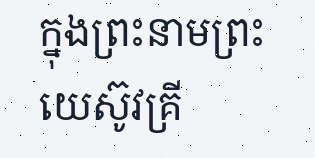ក្នុងព្រះនាមព្រះយេស៊ូវគ្រី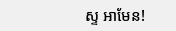ស្ទ អាមែន!